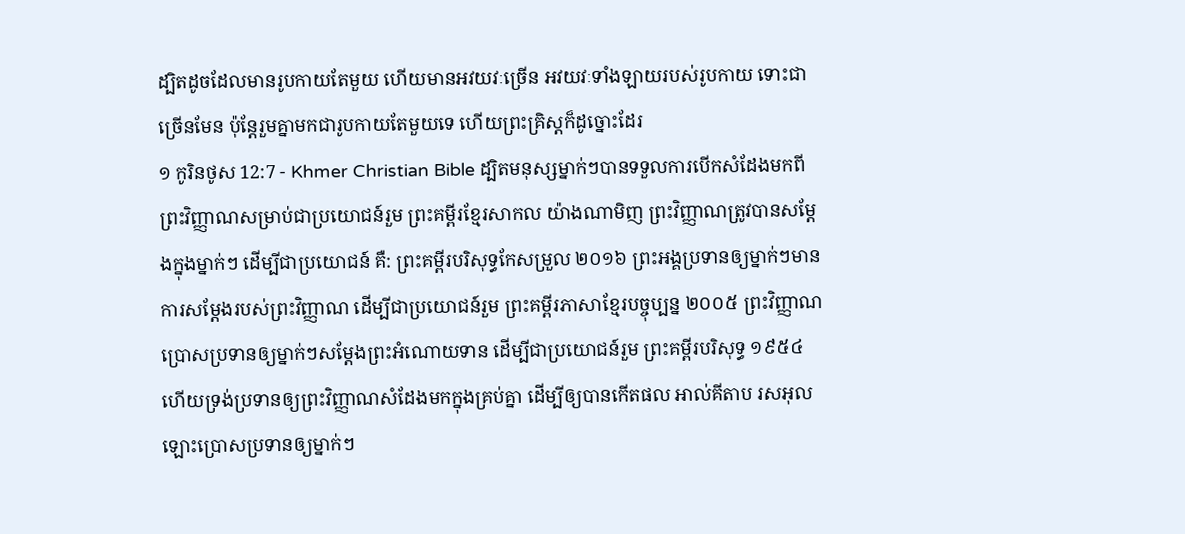ដ្បិតដូចដែលមានរូបកាយតែមួយ ហើយមានអវយវៈច្រើន អវយវៈទាំងឡាយរបស់រូបកាយ ទោះជាច្រើនមែន ប៉ុន្ដែរួមគ្នាមកជារូបកាយតែមួយទេ ហើយព្រះគ្រិស្ដក៏ដូច្នោះដែរ
១ កូរិនថូស 12:7 - Khmer Christian Bible ដ្បិតមនុស្សម្នាក់ៗបានទទួលការបើកសំដែងមកពីព្រះវិញ្ញាណសម្រាប់ជាប្រយោជន៍រួម ព្រះគម្ពីរខ្មែរសាកល យ៉ាងណាមិញ ព្រះវិញ្ញាណត្រូវបានសម្ដែងក្នុងម្នាក់ៗ ដើម្បីជាប្រយោជន៍ គឺ: ព្រះគម្ពីរបរិសុទ្ធកែសម្រួល ២០១៦ ព្រះអង្គប្រទានឲ្យម្នាក់ៗមានការសម្ដែងរបស់ព្រះវិញ្ញាណ ដើម្បីជាប្រយោជន៍រួម ព្រះគម្ពីរភាសាខ្មែរបច្ចុប្បន្ន ២០០៥ ព្រះវិញ្ញាណប្រោសប្រទានឲ្យម្នាក់ៗសម្តែងព្រះអំណោយទាន ដើម្បីជាប្រយោជន៍រួម ព្រះគម្ពីរបរិសុទ្ធ ១៩៥៤ ហើយទ្រង់ប្រទានឲ្យព្រះវិញ្ញាណសំដែងមកក្នុងគ្រប់គ្នា ដើម្បីឲ្យបានកើតផល អាល់គីតាប រសអុលឡោះប្រោសប្រទានឲ្យម្នាក់ៗ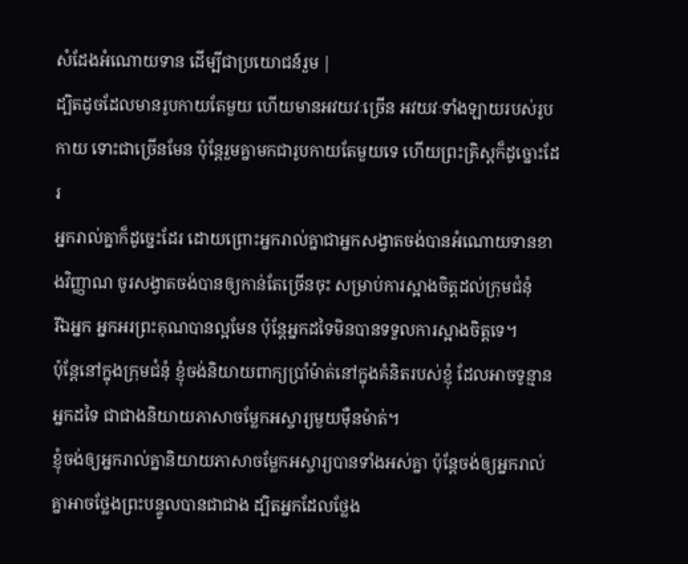សំដែងអំណោយទាន ដើម្បីជាប្រយោជន៍រួម |
ដ្បិតដូចដែលមានរូបកាយតែមួយ ហើយមានអវយវៈច្រើន អវយវៈទាំងឡាយរបស់រូបកាយ ទោះជាច្រើនមែន ប៉ុន្ដែរួមគ្នាមកជារូបកាយតែមួយទេ ហើយព្រះគ្រិស្ដក៏ដូច្នោះដែរ
អ្នករាល់គ្នាក៏ដូច្នេះដែរ ដោយព្រោះអ្នករាល់គ្នាជាអ្នកសង្វាតចង់បានអំណោយទានខាងវិញ្ញាណ ចូរសង្វាតចង់បានឲ្យកាន់តែច្រើនចុះ សម្រាប់ការស្អាងចិត្ដដល់ក្រុមជំនុំ
រីឯអ្នក អ្នកអរព្រះគុណបានល្អមែន ប៉ុន្ដែអ្នកដទៃមិនបានទទួលការស្អាងចិត្តទេ។
ប៉ុន្ដែនៅក្នុងក្រុមជំនុំ ខ្ញុំចង់និយាយពាក្យប្រាំម៉ាត់នៅក្នុងគំនិតរបស់ខ្ញុំ ដែលអាចទូន្មានអ្នកដទៃ ជាជាងនិយាយភាសាចម្លែកអស្ចារ្យមួយម៉ឺនម៉ាត់។
ខ្ញុំចង់ឲ្យអ្នករាល់គ្នានិយាយភាសាចម្លែកអស្ចារ្យបានទាំងអស់គ្នា ប៉ុន្ដែចង់ឲ្យអ្នករាល់គ្នាអាចថ្លែងព្រះបន្ទូលបានជាជាង ដ្បិតអ្នកដែលថ្លែង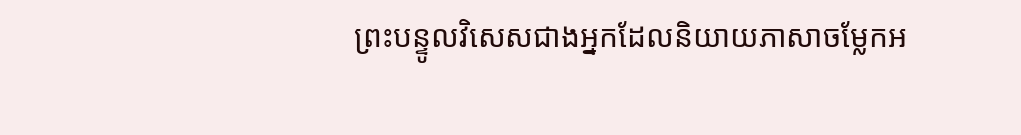ព្រះបន្ទូលវិសេសជាងអ្នកដែលនិយាយភាសាចម្លែកអ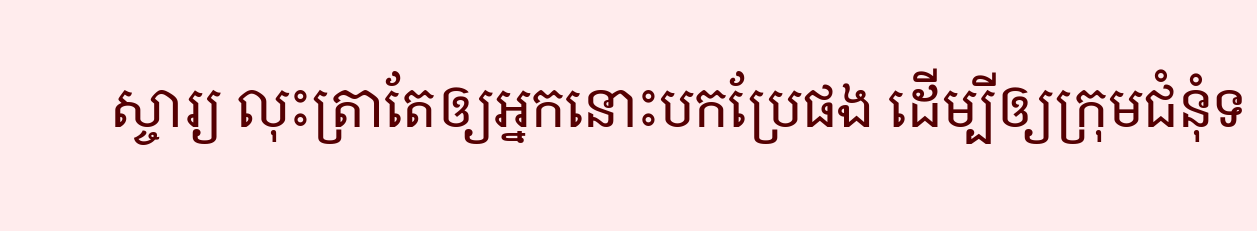ស្ចារ្យ លុះត្រាតែឲ្យអ្នកនោះបកប្រែផង ដើម្បីឲ្យក្រុមជំនុំទ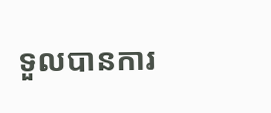ទួលបានការ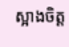ស្អាងចិត្ដ